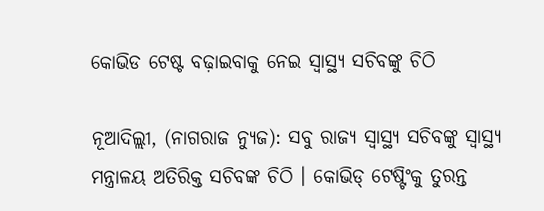କୋଭିଡ ଟେଷ୍ଟ ବଢ଼ାଇବାକୁ ନେଇ ସ୍ୱାସ୍ଥ୍ୟ ସଚିବଙ୍କୁ ଚିଠି

ନୂଆଦିଲ୍ଲୀ, (ନାଗରାଜ ନ୍ୟୁଜ): ସବୁ ରାଜ୍ୟ ସ୍ୱାସ୍ଥ୍ୟ ସଚିବଙ୍କୁ ସ୍ୱାସ୍ଥ୍ୟ ମନ୍ତ୍ରାଳୟ ଅତିରିକ୍ତ ସଚିବଙ୍କ ଚିଠି । କୋଭିଡ୍ ଟେଷ୍ଟିଂକୁ ତୁରନ୍ତ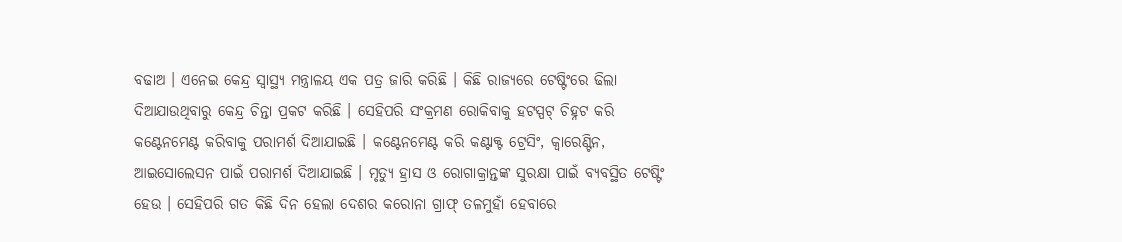ବଢାଅ । ଏନେଇ କେନ୍ଦ୍ର ସ୍ୱାସ୍ଥ୍ୟ ମନ୍ତ୍ରାଳୟ ଏକ ପତ୍ର ଜାରି କରିଛି । କିଛି ରାଜ୍ୟରେ ଟେଷ୍ଟିଂରେ ଢିଲା ଦିଆଯାଉଥିବାରୁ କେନ୍ଦ୍ର ଚିନ୍ତା ପ୍ରକଟ କରିଛି । ସେହିପରି ସଂକ୍ରମଣ ରୋକିବାକୁ ହଟସ୍ପଟ୍ ଚିହ୍ନଟ କରି କଣ୍ଟେନମେଣ୍ଟ କରିବାକୁ ପରାମର୍ଶ ଦିଆଯାଇଛି । କଣ୍ଟେନମେଣ୍ଟ କରି କଣ୍ଟାକ୍ଟ ଟ୍ରେସିଂ, କ୍ୱାରେଣ୍ଟିନ, ଆଇସୋଲେସନ ପାଇଁ ପରାମର୍ଶ ଦିଆଯାଇଛି । ମୃତ୍ୟୁ ହ୍ରାସ ଓ ରୋଗାକ୍ରାନ୍ତଙ୍କ ସୁରକ୍ଷା ପାଇଁ ବ୍ୟବସ୍ଥିତ ଟେଷ୍ଟିଂ ହେଉ । ସେହିପରି ଗତ କିଛି ଦିନ ହେଲା ଦେଶର କରୋନା ଗ୍ରାଫ୍ ତଳମୁହାଁ ହେବାରେ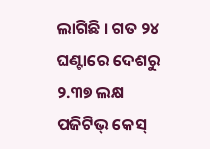ଲାଗିଛି । ଗତ ୨୪ ଘଣ୍ଟାରେ ଦେଶରୁ ୨.୩୭ ଲକ୍ଷ ପଜିଟିଭ୍ କେସ୍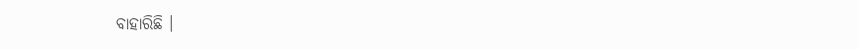ବାହାରିଛି ।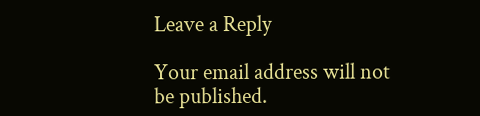Leave a Reply

Your email address will not be published.